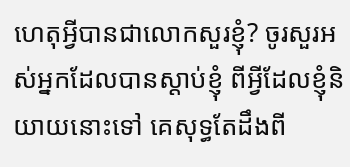ហេតុអ្វីបានជាលោកសួរខ្ញុំ? ចូរសួរអស់អ្នកដែលបានស្តាប់ខ្ញុំ ពីអ្វីដែលខ្ញុំនិយាយនោះទៅ គេសុទ្ធតែដឹងពី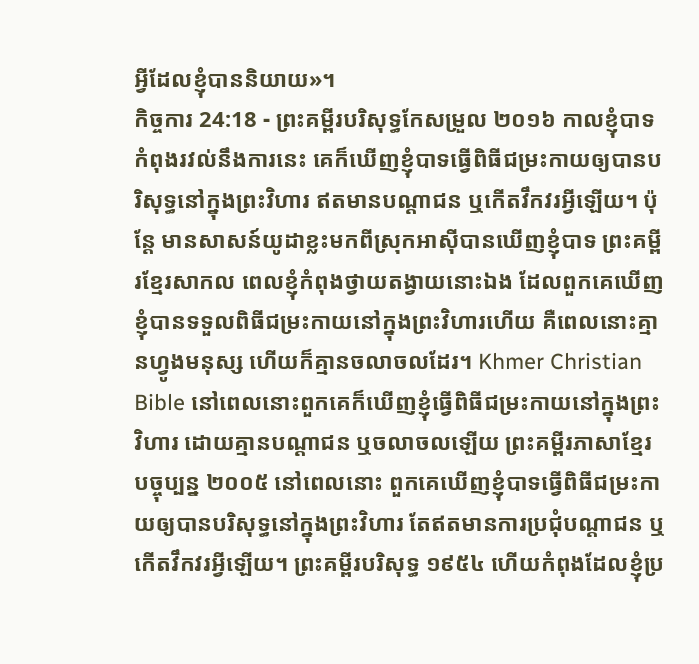អ្វីដែលខ្ញុំបាននិយាយ»។
កិច្ចការ 24:18 - ព្រះគម្ពីរបរិសុទ្ធកែសម្រួល ២០១៦ កាលខ្ញុំបាទកំពុងរវល់នឹងការនេះ គេក៏ឃើញខ្ញុំបាទធ្វើពិធីជម្រះកាយឲ្យបានបរិសុទ្ធនៅក្នុងព្រះវិហារ ឥតមានបណ្ដាជន ឬកើតវឹកវរអ្វីឡើយ។ ប៉ុន្តែ មានសាសន៍យូដាខ្លះមកពីស្រុកអាស៊ីបានឃើញខ្ញុំបាទ ព្រះគម្ពីរខ្មែរសាកល ពេលខ្ញុំកំពុងថ្វាយតង្វាយនោះឯង ដែលពួកគេឃើញខ្ញុំបានទទួលពិធីជម្រះកាយនៅក្នុងព្រះវិហារហើយ គឺពេលនោះគ្មានហ្វូងមនុស្ស ហើយក៏គ្មានចលាចលដែរ។ Khmer Christian Bible នៅពេលនោះពួកគេក៏ឃើញខ្ញុំធ្វើពិធីជម្រះកាយនៅក្នុងព្រះវិហារ ដោយគ្មានបណ្ដាជន ឬចលាចលឡើយ ព្រះគម្ពីរភាសាខ្មែរបច្ចុប្បន្ន ២០០៥ នៅពេលនោះ ពួកគេឃើញខ្ញុំបាទធ្វើពិធីជម្រះកាយឲ្យបានបរិសុទ្ធនៅក្នុងព្រះវិហារ តែឥតមានការប្រជុំបណ្ដាជន ឬកើតវឹកវរអ្វីឡើយ។ ព្រះគម្ពីរបរិសុទ្ធ ១៩៥៤ ហើយកំពុងដែលខ្ញុំប្រ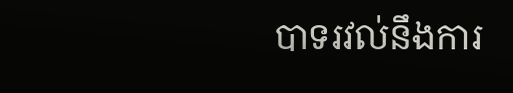បាទរវល់នឹងការ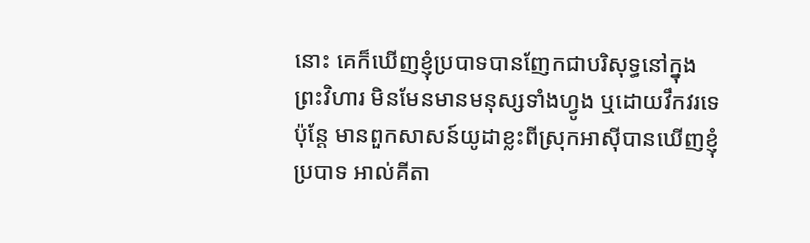នោះ គេក៏ឃើញខ្ញុំប្របាទបានញែកជាបរិសុទ្ធនៅក្នុងព្រះវិហារ មិនមែនមានមនុស្សទាំងហ្វូង ឬដោយវឹកវរទេ ប៉ុន្តែ មានពួកសាសន៍យូដាខ្លះពីស្រុកអាស៊ីបានឃើញខ្ញុំប្របាទ អាល់គីតា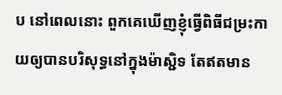ប នៅពេលនោះ ពួកគេឃើញខ្ញុំធ្វើពិធីជម្រះកាយឲ្យបានបរិសុទ្ធនៅក្នុងម៉ាស្ជិទ តែឥតមាន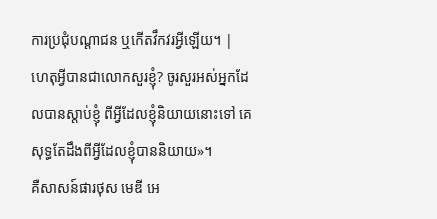ការប្រជុំបណ្ដាជន ឬកើតវឹកវរអ្វីឡើយ។ |
ហេតុអ្វីបានជាលោកសួរខ្ញុំ? ចូរសួរអស់អ្នកដែលបានស្តាប់ខ្ញុំ ពីអ្វីដែលខ្ញុំនិយាយនោះទៅ គេសុទ្ធតែដឹងពីអ្វីដែលខ្ញុំបាននិយាយ»។
គឺសាសន៍ផារថុស មេឌី អេ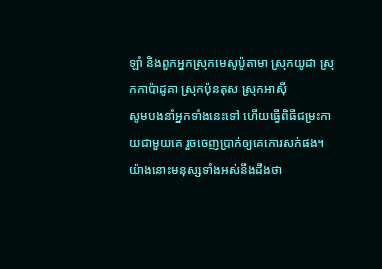ឡាំ និងពួកអ្នកស្រុកមេសូប៉ូតាមា ស្រុកយូដា ស្រុកកាប៉ាដូគា ស្រុកប៉ុនតុស ស្រុកអាស៊ី
សូមបងនាំអ្នកទាំងនេះទៅ ហើយធ្វើពិធីជម្រះកាយជាមួយគេ រួចចេញប្រាក់ឲ្យគេកោរសក់ផង។ យ៉ាងនោះមនុស្សទាំងអស់នឹងដឹងថា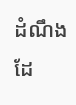ដំណឹងដែ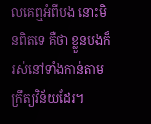លគេឮអំពីបង នោះមិនពិតទេ គឺថា ខ្លួនបងក៏រស់នៅទាំងកាន់តាមក្រឹត្យវិន័យដែរ។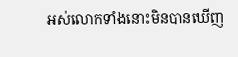អស់លោកទាំងនោះមិនបានឃើញ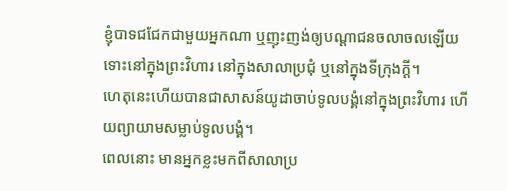ខ្ញុំបាទជជែកជាមួយអ្នកណា ឬញុះញង់ឲ្យបណ្ដាជនចលាចលឡើយ ទោះនៅក្នុងព្រះវិហារ នៅក្នុងសាលាប្រជុំ ឬនៅក្នុងទីក្រុងក្តី។
ហេតុនេះហើយបានជាសាសន៍យូដាចាប់ទូលបង្គំនៅក្នុងព្រះវិហារ ហើយព្យាយាមសម្លាប់ទូលបង្គំ។
ពេលនោះ មានអ្នកខ្លះមកពីសាលាប្រ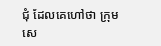ជុំ ដែលគេហៅថា ក្រុមសេ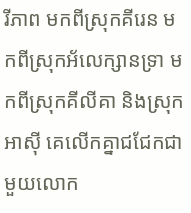រីភាព មកពីស្រុកគីរេន មកពីស្រុកអ័លេក្សានទ្រា មកពីស្រុកគីលីគា និងស្រុកអាស៊ី គេលើកគ្នាជជែកជាមួយលោក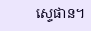ស្ទេផាន។